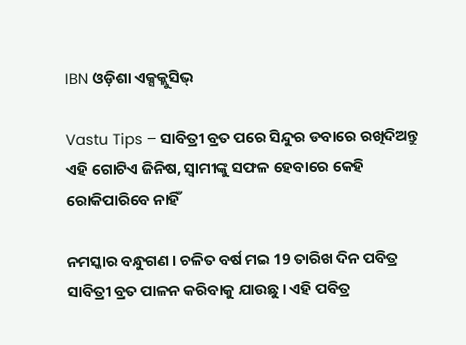IBN ଓଡ଼ିଶା ଏକ୍ସକ୍ଲୁସିଭ୍

Vastu Tips – ସାବିତ୍ରୀ ବ୍ରତ ପରେ ସିନ୍ଦୁର ଡବାରେ ରଖିଦିଅନ୍ତୁ ଏହି ଗୋଟିଏ ଜିନିଷ, ସ୍ୱାମୀଙ୍କୁ ସଫଳ ହେବାରେ କେହି ରୋକିପାରିବେ ନାହିଁ

ନମସ୍କାର ବନ୍ଧୁଗଣ । ଚଳିତ ବର୍ଷ ମଇ 19 ତାରିଖ ଦିନ ପବିତ୍ର ସାବିତ୍ରୀ ବ୍ରତ ପାଳନ କରିବାକୁ ଯାଉଛୁ । ଏହି ପବିତ୍ର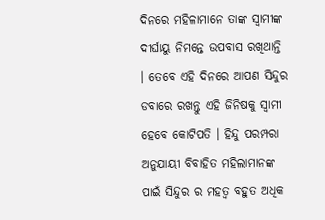ଦିନରେ ମହିଳାମାନେ ତାଙ୍କ ସ୍ଵାମୀଙ୍କ ଦୀର୍ଘାୟୁ ନିମନ୍ତେ ଉପବାସ ରଖିଥାନ୍ତି । ତେବେ ଏହି ଦିନରେ ଆପଣ ସିନ୍ଦୁର ଡବାରେ ରଖନ୍ତୁ ଏହି ଜିନିଷକୁ ସ୍ଵାମୀ ହେବେ କୋଟିପତି । ହିନ୍ଦୁ ପରମ୍ପରା ଅନୁଯାୟୀ ବିବାହିତ ମହିଲାମାନଙ୍କ ପାଇଁ ସିନ୍ଦୁର ର ମହତ୍ଵ ବହୁତ ଅଧିକ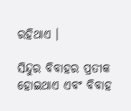ରହିଥାଏ ।

ସିନ୍ଦୁର ବିବାହର ପ୍ରତୀକ ହୋଇଥାଏ ଏବଂ ବିବାହ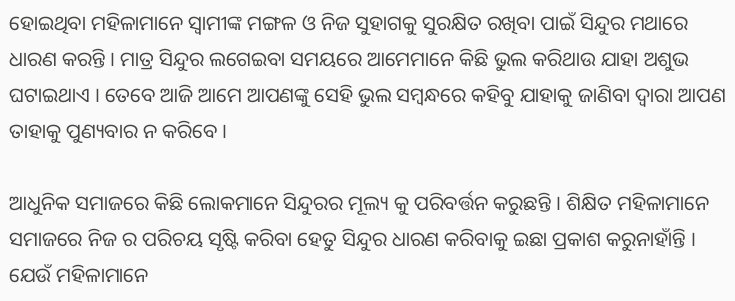ହୋଇଥିବା ମହିଳାମାନେ ସ୍ଵାମୀଙ୍କ ମଙ୍ଗଳ ଓ ନିଜ ସୁହାଗକୁ ସୁରକ୍ଷିତ ରଖିବା ପାଇଁ ସିନ୍ଦୁର ମଥାରେ ଧାରଣ କରନ୍ତି । ମାତ୍ର ସିନ୍ଦୁର ଲଗେଇବା ସମୟରେ ଆମେମାନେ କିଛି ଭୁଲ କରିଥାଉ ଯାହା ଅଶୁଭ ଘଟାଇଥାଏ । ତେବେ ଆଜି ଆମେ ଆପଣଙ୍କୁ ସେହି ଭୁଲ ସମ୍ବନ୍ଧରେ କହିବୁ ଯାହାକୁ ଜାଣିବା ଦ୍ଵାରା ଆପଣ ତାହାକୁ ପୁଣ୍ୟବାର ନ କରିବେ ।

ଆଧୁନିକ ସମାଜରେ କିଛି ଲୋକମାନେ ସିନ୍ଦୁରର ମୂଲ୍ୟ କୁ ପରିବର୍ତ୍ତନ କରୁଛନ୍ତି । ଶିକ୍ଷିତ ମହିଳାମାନେ ସମାଜରେ ନିଜ ର ପରିଚୟ ସୃଷ୍ଟି କରିବା ହେତୁ ସିନ୍ଦୁର ଧାରଣ କରିବାକୁ ଇଛା ପ୍ରକାଶ କରୁନାହାଁନ୍ତି । ଯେଉଁ ମହିଳାମାନେ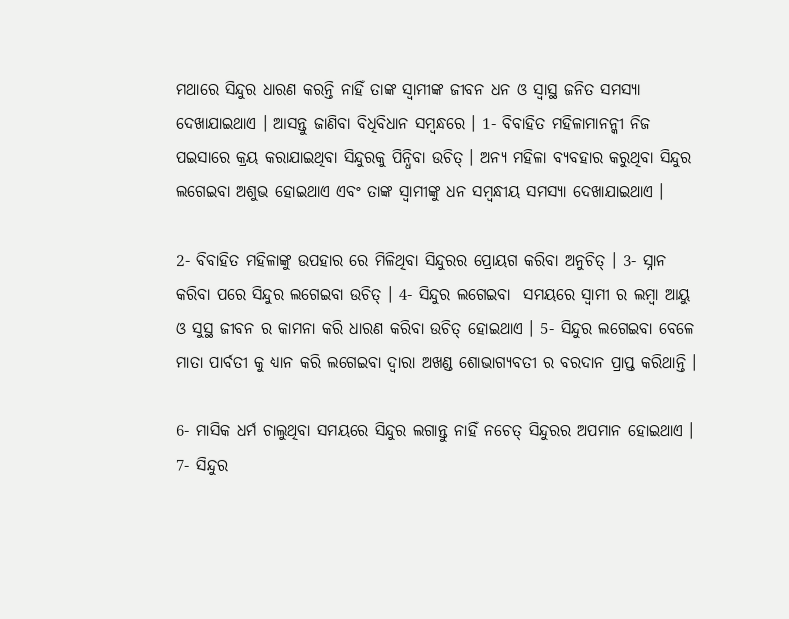ମଥାରେ ସିନ୍ଦୁର ଧାରଣ କରନ୍ତି ନାହିଁ ତାଙ୍କ ସ୍ଵାମୀଙ୍କ ଜୀବନ ଧନ ଓ ସ୍ଵାସ୍ଥ ଜନିତ ସମସ୍ୟା ଦେଖାଯାଇଥାଏ । ଆସନ୍ତୁ ଜାଣିବା ବିଧିବିଧାନ ସମ୍ବନ୍ଧରେ । 1- ବିବାହିତ ମହିଳାମାନନ୍କୀ ନିଜ ପଇସାରେ କ୍ରୟ କରାଯାଇଥିବା ସିନ୍ଦୁରକୁ ପିନ୍ଧିବା ଉଚିତ୍ । ଅନ୍ୟ ମହିଳା ବ୍ୟବହାର କରୁଥିବା ସିନ୍ଦୁର ଲଗେଇବା ଅଶୁଭ ହୋଇଥାଏ ଏବଂ ତାଙ୍କ ସ୍ଵାମୀଙ୍କୁ ଧନ ସମ୍ବନ୍ଧୀୟ ସମସ୍ଯା ଦେଖାଯାଇଥାଏ ।

2- ବିବାହିତ ମହିଳାଙ୍କୁ ଉପହାର ରେ ମିଳିଥିବା ସିନ୍ଦୁରର ପ୍ରୋୟଗ କରିବା ଅନୁଚିତ୍ । 3- ସ୍ନାନ କରିବା ପରେ ସିନ୍ଦୁର ଲଗେଇବା ଉଚିତ୍ । 4- ସିନ୍ଦୁର ଲଗେଇବା  ସମୟରେ ସ୍ଵାମୀ ର ଲମ୍ବା ଆୟୁ ଓ ସୁସ୍ଥ ଜୀବନ ର କାମନା କରି ଧାରଣ କରିବା ଉଚିତ୍ ହୋଇଥାଏ । 5- ସିନ୍ଦୁର ଲଗେଇବା ବେଳେ ମାତା ପାର୍ବତୀ କୁ ଧ୍ୟାନ କରି ଲଗେଇବା ଦ୍ଵାରା ଅଖଣ୍ଡ ଶୋଭାଗ୍ୟବତୀ ର ବରଦାନ ପ୍ରାପ୍ତ କରିଥାନ୍ତି ।

6- ମାସିକ ଧର୍ମ ଚାଲୁଥିବା ସମୟରେ ସିନ୍ଦୁର ଲଗାନ୍ତୁ ନାହିଁ ନଚେତ୍ ସିନ୍ଦୁରର ଅପମାନ ହୋଇଥାଏ । 7- ସିନ୍ଦୁର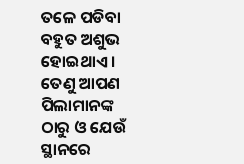ତଳେ ପଡିବା ବହୁତ ଅଶୁଭ ହୋଇଥାଏ । ତେଣୁ ଆପଣ ପିଲାମାନଙ୍କ ଠାରୁ ଓ ଯେଉଁ ସ୍ଥାନରେ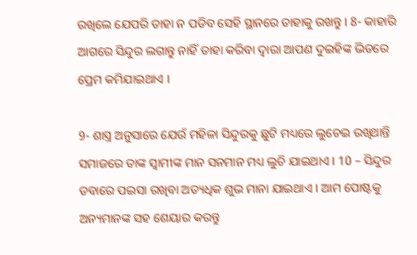ରଖିଲେ ଯେପରି ତାହା ନ ପଡିବ ସେହି ସ୍ଥାନରେ ତାହାକୁ ରଖନ୍ତୁ । 8- କାହାରି ଆଗରେ ସିନ୍ଦୁର ଲଗାନ୍ତୁ ନାହିଁ ତାହା କରିବା ଦ୍ଵାରା ଆପଣ ଦୁଇହିଙ୍କ ଭିତରେ ପ୍ରେମ କମିଯାଇଥାଏ ।

9- ଶାସ୍ତ୍ର ଅନୁସାରେ ଯେଉଁ ମହିଳା ସିନ୍ଦୁରକୁ ଛୁଟି ମଧ୍ୟରେ ଲୁଚେଇ ରଖିଥାନ୍ତି ସମାଜରେ ତାଙ୍କ ସ୍ଵାମୀଙ୍କ ମାନ ସନମାନ ମଧ୍ୟ ଲୁଚି ଯାଇଥାଏ । 10 – ସିନ୍ଦୁର ଡବାରେ ପଇସା ରଖିବା ଅତ୍ୟଧିକ ଶୁଭ ମାନା ଯାଇଥାଏ । ଆମ ପୋଷ୍ଟକୁ ଅନ୍ୟମାନଙ୍କ ସହ ଶେୟାର କରନ୍ତୁ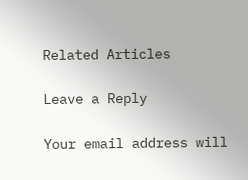Related Articles

Leave a Reply

Your email address will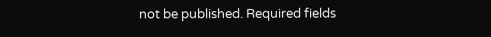not be published. Required fields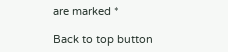are marked *

Back to top button